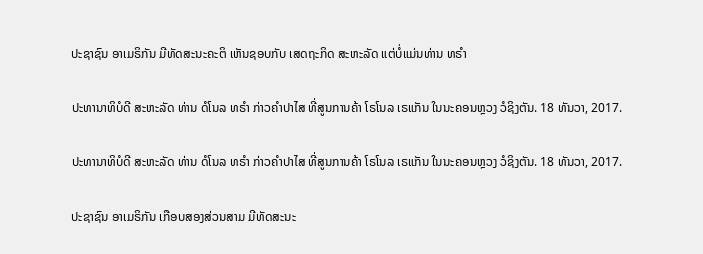ປະຊາຊົນ ອາເມຣິກັນ ມີທັດສະນະຄະຕິ ເຫັນຊອບກັບ ເສດຖະກິດ ສະຫະລັດ ແຕ່ບໍ່ແມ່ນທ່ານ ທຣຳ

ປະທານາທິບໍດີ ສະຫະລັດ ທ່ານ ດໍໂນລ ທຣຳ ກ່າວຄຳປາໄສ ທີ່ສູນການຄ້າ ໂຣໂນລ ເຣແກັນ ໃນນະຄອນຫຼວງ ວໍຊິງຕັນ. 18 ທັນວາ, 2017.

ປະທານາທິບໍດີ ສະຫະລັດ ທ່ານ ດໍໂນລ ທຣຳ ກ່າວຄຳປາໄສ ທີ່ສູນການຄ້າ ໂຣໂນລ ເຣແກັນ ໃນນະຄອນຫຼວງ ວໍຊິງຕັນ. 18 ທັນວາ, 2017.

ປະຊາຊົນ ອາເມຣິກັນ ເກືອບສອງສ່ວນສາມ ມີທັດສະນະ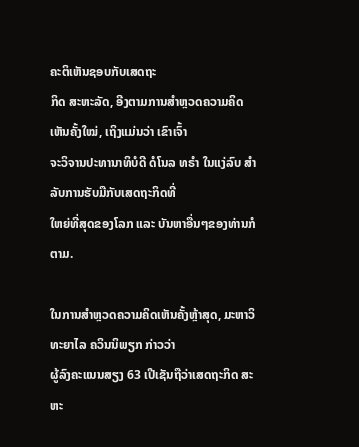ຄະຕິເຫັນຊອບກັບເສດຖະ
ກິດ ສະຫະລັດ, ອີງຕາມການສຳຫຼວດຄວາມຄິດເຫັນຄັ້ງໃໝ່, ເຖິງແມ່ນວ່າ ເຂົາເຈົ້າ
ຈະວິຈານປະທານາທິບໍດີ ດໍໂນລ ທຣຳ ໃນແງ່ລົບ ສຳລັບການຮັບມືກັບເສດຖະກິດທີ່
ໃຫຍ່ທີ່ສຸດຂອງໂລກ ແລະ ບັນຫາອື່ນໆຂອງທ່ານກໍຕາມ.

ໃນການສຳຫຼວດຄວາມຄິດເຫັນຄັ້ງຫຼ້າສຸດ, ມະຫາວິທະຍາໄລ ຄວິນນິພຽກ ກ່າວວ່າ
ຜູ້ລົງຄະແນນສຽງ 63 ເປີເຊັນຖືວ່າເສດຖະກິດ ສະຫະ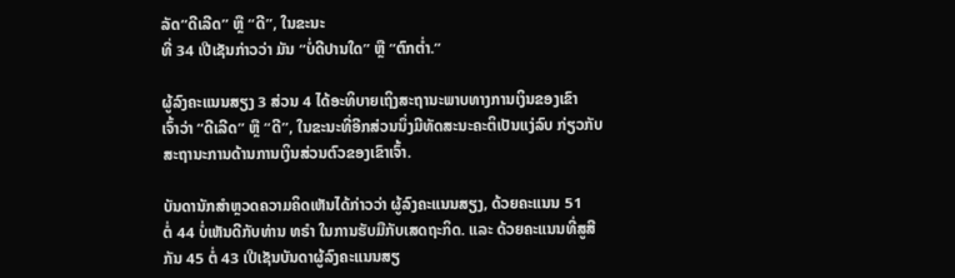ລັດ“ດີເລີດ” ຫຼື “ດີ”, ໃນຂະນະ
ທີ່ 34 ເປີເຊັນກ່າວວ່າ ມັນ “ບໍ່ດີປານໃດ” ຫຼື “ຕົກຕໍ່າ.”

ຜູ້ລົງຄະແນນສຽງ 3 ສ່ວນ 4 ໄດ້ອະທິບາຍເຖິງສະຖານະພາບທາງການເງິນຂອງເຂົາ
ເຈົ້າວ່າ “ດີເລີດ” ຫຼື “ດີ”, ໃນຂະນະທີ່ອີກສ່ວນນຶ່ງມີທັດສະນະຄະຕິເປັນແງ່ລົບ ກ່ຽວກັບ
ສະຖານະການດ້ານການເງິນສ່ວນຕົວຂອງເຂົາເຈົ້າ.

ບັນດານັກສຳຫຼວດຄວາມຄິດເຫັນໄດ້ກ່າວວ່າ ຜູ້ລົງຄະແນນສຽງ, ດ້ວຍຄະແນນ 51
ຕໍ່ 44 ບໍ່ເຫັນດີກັບທ່ານ ທຣຳ ໃນການຮັບມືກັບເສດຖະກິດ. ແລະ ດ້ວຍຄະແນນທີ່ສູສີ
ກັນ 45 ຕໍ່ 43 ເປີເຊັນບັນດາຜູ້ລົງຄະແນນສຽ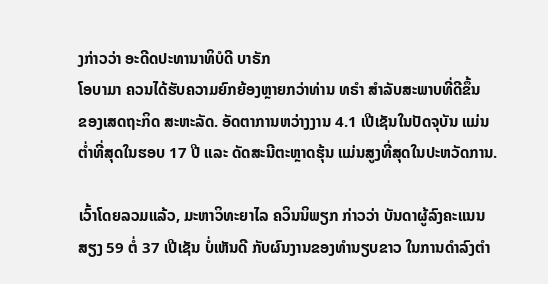ງກ່າວວ່າ ອະດີດປະທານາທິບໍດີ ບາຣັກ
ໂອບາມາ ຄວນໄດ້ຮັບຄວາມຍົກຍ້ອງຫຼາຍກວ່າທ່ານ ທຣຳ ສຳລັບສະພາບທີ່ດີຂຶ້ນ
ຂອງເສດຖະກິດ ສະຫະລັດ. ອັດຕາການຫວ່າງງານ 4.1 ເປີເຊັນໃນປັດຈຸບັນ ແມ່ນ
ຕໍ່າທີ່ສຸດໃນຮອບ 17 ປີ ແລະ ດັດສະນີຕະຫຼາດຮຸ້ນ ແມ່ນສູງທີ່ສຸດໃນປະຫວັດການ.

ເວົ້າໂດຍລວມແລ້ວ, ມະຫາວິທະຍາໄລ ຄວິນນິພຽກ ກ່າວວ່າ ບັນດາຜູ້ລົງຄະແນນ
ສຽງ 59 ຕໍ່ 37 ເປີເຊັນ ບໍ່ເຫັນດີ ກັບຜົນງານຂອງທຳນຽບຂາວ ໃນການດຳລົງຕຳ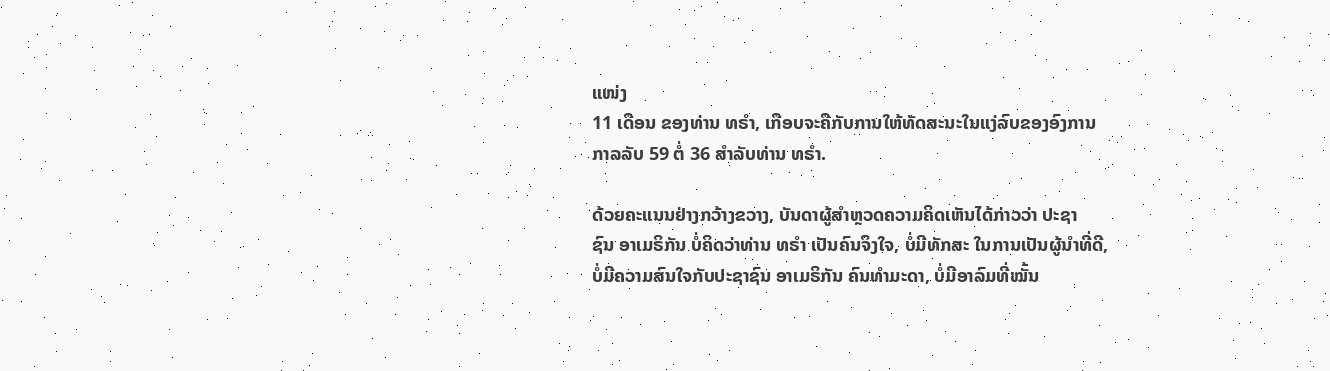ແໜ່ງ
11 ເດືອນ ຂອງທ່ານ ທຣຳ, ເກືອບຈະຄືກັບການໃຫ້ທັດສະນະໃນແງ່ລົບຂອງອົງການ
ກາລລັບ 59 ຕໍ່ 36 ສຳລັບທ່ານ ທຣຳ.

ດ້ວຍຄະແນນຢ່າງກວ້າງຂວາງ, ບັນດາຜູ້ສຳຫຼວດຄວາມຄິດເຫັນໄດ້ກ່າວວ່າ ປະຊາ
ຊົນ ອາເມຣິກັນ ບໍ່ຄິດວ່າທ່ານ ທຣຳ ເປັນຄົນຈິງໃຈ, ບໍ່ມີທັກສະ ໃນການເປັນຜູ້ນຳທີ່ດີ,
ບໍ່ມີຄວາມສົນໃຈກັບປະຊາຊົນ ອາເມຣິກັນ ຄົນທຳມະດາ, ບໍ່ມີອາລົມທີ່ໝັ້ນ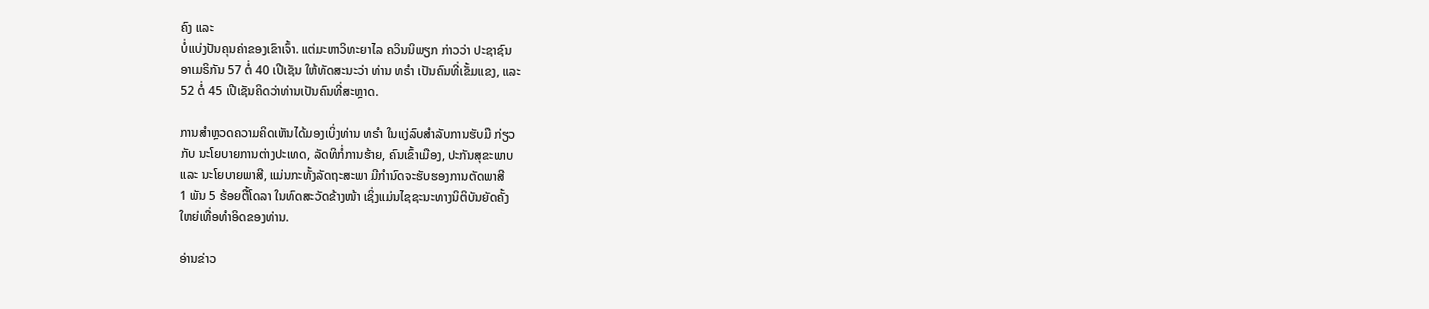ຄົງ ແລະ
ບໍ່ແບ່ງປັນຄຸນຄ່າຂອງເຂົາເຈົ້າ. ແຕ່ມະຫາວິທະຍາໄລ ຄວິນນິພຽກ ກ່າວວ່າ ປະຊາຊົນ
ອາເມຣິກັນ 57 ຕໍ່ 40 ເປີເຊັນ ໃຫ້ທັດສະນະວ່າ ທ່ານ ທຣຳ ເປັນຄົນທີ່ເຂັ້ມແຂງ, ແລະ
52 ຕໍ່ 45 ເປີເຊັນຄິດວ່າທ່ານເປັນຄົນທີ່ສະຫຼາດ.

ການສຳຫຼວດຄວາມຄິດເຫັນໄດ້ມອງເບິ່ງທ່ານ ທຣຳ ໃນແງ່ລົບສຳລັບການຮັບມື ກ່ຽວ
ກັບ ນະໂຍບາຍການຕ່າງປະເທດ, ລັດທິກໍ່ການຮ້າຍ, ຄົນເຂົ້າເມືອງ, ປະກັນສຸຂະພາບ
ແລະ ນະໂຍບາຍພາສີ, ແມ່ນກະທັ້ງລັດຖະສະພາ ມີກຳນົດຈະຮັບຮອງການຕັດພາສີ
1 ພັນ 5 ຮ້ອຍຕື້ໂດລາ ໃນທົດສະວັດຂ້າງໜ້າ ເຊິ່ງແມ່ນໄຊຊະນະທາງນິຕິບັນຍັດຄັ້ງ
ໃຫຍ່ເທື່ອທຳອິດຂອງທ່ານ.

ອ່ານຂ່າວ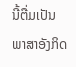ນີ້ຕື່ມເປັນພາສາອັງກິດ